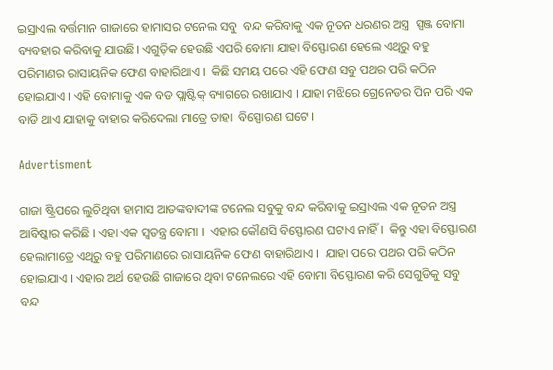ଇସ୍ରାଏଲ ବର୍ତ୍ତମାନ ଗାଜାରେ ହାମାସର ଟନେଲ ସବୁ  ବନ୍ଦ କରିବାକୁ ଏକ ନୂତନ ଧରଣର ଅସ୍ତ୍ର  ସ୍ପଞ୍ଜ ବୋମା ବ୍ୟବହାର କରିବାକୁ ଯାଉଛି। ଏଗୁଡ଼ିକ ହେଉଛି ଏପରି ବୋମା ଯାହା ବିସ୍ଫୋରଣ ହେଲେ ଏଥିରୁ ବହୁ ପରିମାଣର ରାସାୟନିକ ଫେଣ ବାହାରିଥାଏ ।  କିଛି ସମୟ ପରେ ଏହି ଫେଣ ସବୁ ପଥର ପରି କଠିନ ହୋଇଯାଏ । ଏହି ବୋମାକୁ ଏକ ବଡ ପ୍ଲାଷ୍ଟିକ୍ ବ୍ୟାଗରେ ରଖାଯାଏ । ଯାହା ମଝିରେ ଗ୍ରେନେଡର ପିନ ପରି ଏକ ବାଡି ଥାଏ ଯାହାକୁ ବାହାର କରିଦେଲା ମାତ୍ରେ ତାହା  ବିସ୍ପୋରଣ ଘଟେ ।

Advertisment

ଗାଜା ଷ୍ଟ୍ରିପରେ ଲୁଚିଥିବା ହାମାସ ଆତଙ୍କବାଦୀଙ୍କ ଟନେଲ ସବୁକୁ ବନ୍ଦ କରିବାକୁ ଇସ୍ରାଏଲ ଏକ ନୂତନ ଅସ୍ତ୍ର ଆବିଷ୍କାର କରିଛି । ଏହା ଏକ ସ୍ୱତନ୍ତ୍ର ବୋମା ।  ଏହାର କୌଣସି ବିସ୍ଫୋରଣ ଘଟାଏ ନାହିଁ ।  କିନ୍ତୁ ଏହା ବିସ୍ଫୋରଣ ହେଲାମାତ୍ରେ ଏଥିରୁ ବହୁ ପରିମାଣରେ ରାସାୟନିକ ଫେଣ ବାହାରିଥାଏ ।  ଯାହା ପରେ ପଥର ପରି କଠିନ ହୋଇଯାଏ । ଏହାର ଅର୍ଥ ହେଉଛି ଗାଜାରେ ଥିବା ଟନେଲରେ ଏହି ବୋମା ବିସ୍ଫୋରଣ କରି ସେଗୁଡିକୁ ସବୁ ବନ୍ଦ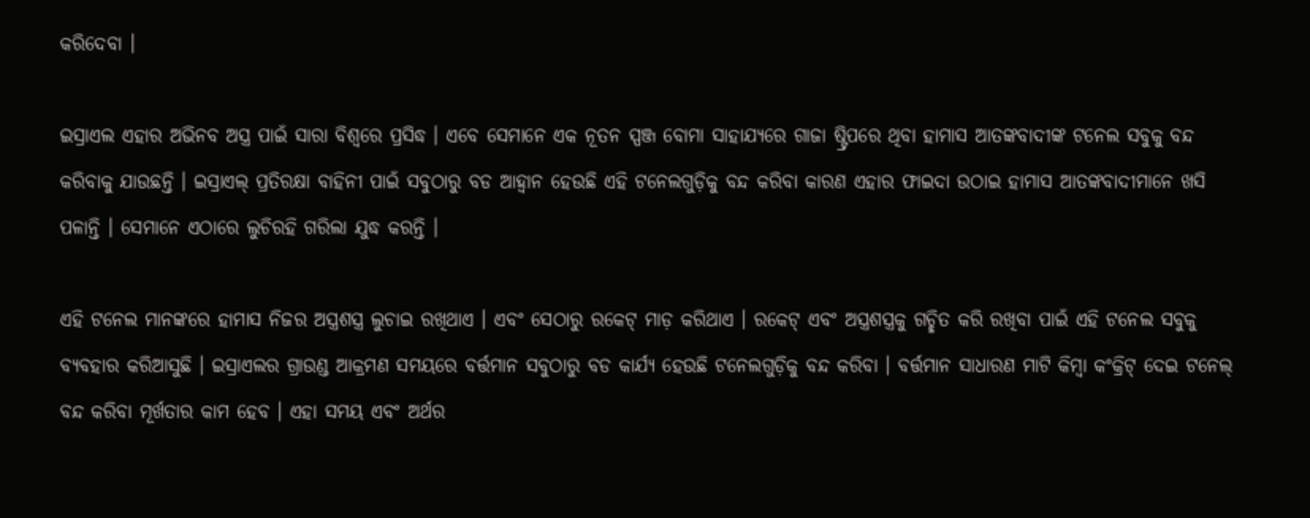କରିଦେବା ।

ଇସ୍ରାଏଲ ଏହାର ଅଭିନବ ଅସ୍ତ୍ର ପାଇଁ ସାରା ବିଶ୍ୱରେ ପ୍ରସିଦ୍ଧ । ଏବେ ସେମାନେ ଏକ ନୂତନ ସ୍ପଞ୍ଜ ବୋମା ସାହାଯ୍ୟରେ ଗାଜା ଷ୍ଟ୍ରିପରେ ଥିବା ହାମାସ ଆତଙ୍କବାଦୀଙ୍କ ଟନେଲ ସବୁକୁ ବନ୍ଦ କରିବାକୁ ଯାଉଛନ୍ତି । ଇସ୍ରାଏଲ୍ ପ୍ରତିରକ୍ଷା ବାହିନୀ ପାଇଁ ସବୁଠାରୁ ବଡ ଆହ୍ବାନ ହେଉଛି ଏହି ଟନେଲଗୁଡ଼ିକୁ ବନ୍ଦ କରିବା କାରଣ ଏହାର ଫାଇଦା ଉଠାଇ ହାମାସ ଆତଙ୍କବାଦୀମାନେ ଖସି ପଳାନ୍ତି । ସେମାନେ ଏଠାରେ ଲୁଚିରହି ଗରିଲା ଯୁଦ୍ଧ କରନ୍ତି ।

ଏହି ଟନେଲ ମାନଙ୍କରେ ହାମାସ ନିଜର ଅସ୍ତ୍ରଶସ୍ତ୍ର ଲୁଚାଇ ରଖିଥାଏ । ଏବଂ ସେଠାରୁ ରକେଟ୍ ମାଡ଼ କରିଥାଏ । ରକେଟ୍ ଏବଂ ଅସ୍ତ୍ରଶସ୍ତ୍ରକୁ ଗଚ୍ଛିତ କରି ରଖିବା ପାଇଁ ଏହି ଟନେଲ ସବୁକୁ ବ୍ୟବହାର କରିଆସୁଛି । ଇସ୍ରାଏଲର ଗ୍ରାଉଣ୍ଡ ଆକ୍ରମଣ ସମୟରେ ବର୍ତ୍ତମାନ ସବୁଠାରୁ ବଡ କାର୍ଯ୍ୟ ହେଉଛି ଟନେଲଗୁଡ଼ିକୁ ବନ୍ଦ କରିବା । ବର୍ତ୍ତମାନ ସାଧାରଣ ମାଟି କିମ୍ବା କଂକ୍ରିଟ୍ ଦେଇ ଟନେଲ୍ ବନ୍ଦ କରିବା ମୂର୍ଖତାର କାମ ହେବ । ଏହା ସମୟ ଏବଂ ଅର୍ଥର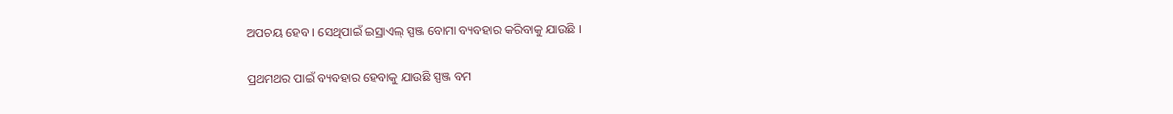ଅପଚୟ ହେବ । ସେଥିପାଇଁ ଇସ୍ରାଏଲ୍ ସ୍ପଞ୍ଜ ବୋମା ବ୍ୟବହାର କରିବାକୁ ଯାଉଛି ।

ପ୍ରଥମଥର ପାଇଁ ବ୍ୟବହାର ହେବାକୁ ଯାଉଛି ସ୍ପଞ୍ଜ ବମ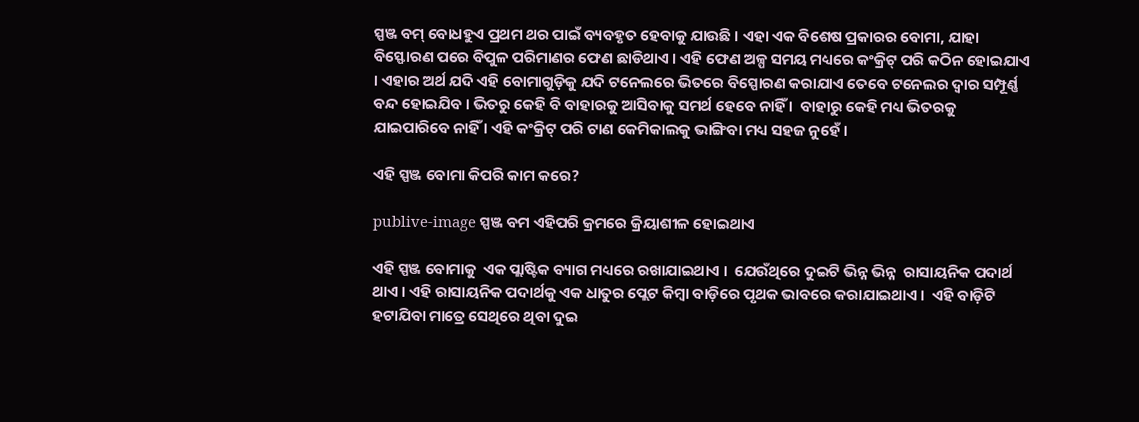ସ୍ପଞ୍ଜ ବମ୍ ବୋଧହୁଏ ପ୍ରଥମ ଥର ପାଇଁ ବ୍ୟବହୃତ ହେବାକୁ ଯାଉଛି । ଏହା ଏକ ବିଶେଷ ପ୍ରକାରର ବୋମା, ଯାହା ବିସ୍ଫୋରଣ ପରେ ବିପୁଳ ପରିମାଣର ଫେଣ ଛାଡିଥାଏ । ଏହି ଫେଣ ଅଳ୍ପ ସମୟ ମଧ୍ୟରେ କଂକ୍ରିଟ୍ ପରି କଠିନ ହୋଇଯାଏ । ଏହାର ଅର୍ଥ ଯଦି ଏହି ବୋମାଗୁଡ଼ିକୁ ଯଦି ଟନେଲରେ ଭିତରେ ବିସ୍ପୋରଣ କରାଯାଏ ତେବେ ଟନେଲର ଦ୍ବାର ସମ୍ପୂର୍ଣ୍ଣ ବନ୍ଦ ହୋଇଯିବ । ଭିତରୁ କେହି ବି ବାହାରକୁ ଆସିବାକୁ ସମର୍ଥ ହେବେ ନାହିଁ ।  ବାହାରୁ କେହି ମଧ୍ୟ ଭିତରକୁ ଯାଇପାରିବେ ନାହିଁ । ଏହି କଂକ୍ରିଟ୍ ପରି ଟାଣ କେମିକାଲକୁ ଭାଙ୍ଗିବା ମଧ୍ୟ ସହଜ ନୁହେଁ ।

ଏହି ସ୍ପଞ୍ଜ ବୋମା କିପରି କାମ କରେ?

publive-image ସ୍ପଞ୍ଜ ବମ ଏହିପରି କ୍ରମରେ କ୍ରିୟାଶୀଳ ହୋଇଥାଏ

ଏହି ସ୍ପଞ୍ଜ ବୋମାକୁ  ଏକ ପ୍ଲାଷ୍ଟିକ ବ୍ୟାଗ ମଧ୍ୟରେ ରଖାଯାଇଥାଏ ।  ଯେଉଁଥିରେ ଦୁଇଟି ଭିନ୍ନ ଭିନ୍ନ  ରାସାୟନିକ ପଦାର୍ଥ ଥାଏ । ଏହି ରାସାୟନିକ ପଦାର୍ଥକୁ ଏକ ଧାତୁର ପ୍ଲେଟ କିମ୍ବା ବାଡ଼ିରେ ପୃଥକ ଭାବରେ କରାଯାଇଥାଏ ।  ଏହି ବାଡ଼ିଟି ହଟାଯିବା ମାତ୍ରେ ସେଥିରେ ଥିବା ଦୁଇ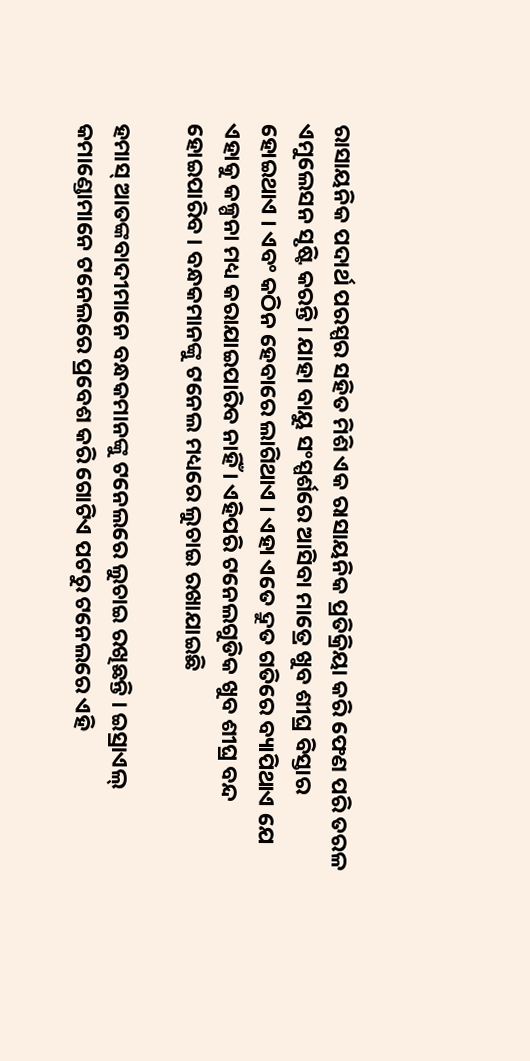ରାସାୟନିକ ପଦାର୍ଥ ପରସ୍ପର ସହିତ ମିଶି ଏକ ରାସାୟନିକ ପ୍ରତିକ୍ରିୟା କରି ଫେଣ ପରି ତରଳ ଏମୁଲେସନ ସୃଷ୍ଟି କରନ୍ତି । ଯାହା ବାୟୁ ସଂସ୍ପର୍ଶରେ ଆସିବା ମାତ୍ରେ ଖୁବ ଶୀଘ୍ର ବିସ୍ତାର ହୋଇଥାଏ । ଏବଂ କଠିନ ହେବାରେ ଲାଗିଥାଏ । ଏହା ଏତେ ଦ୍ରୁତ ଗତିରେ ବ୍ୟାପିଥାଏ ଯେ ଏହାକୁ କଳ୍ପନା ମଧ୍ୟ କରାଯାଇପାରିବ ନାହିଁ । ଏହିପରି ଟନେଲଗୁଡିକ ଖୁବ ଶୀଘ୍ର ବନ୍ଦ ହୋଇପାରିବ । ବନ୍ଧକମାନଙ୍କୁ ଟନେଲ ମଧ୍ୟରେ ଲୁଚାଇ ରଖାଯାଇଛି

ହମାସ୍ ଆତଙ୍କବାଦୀମାନେ ବନ୍ଧକମାନଙ୍କୁ ଟନେଲରେ ଲୁଚାଇ ରଖିଛନ୍ତି । ଇସ୍ରାଏଲ୍ କମାଣ୍ଡୋମାନେ ଟନେଲରେ ପ୍ରବେଶ କରି ଗୋଟିଏ ପଟରୁ ଟନେଲରେ ଏହି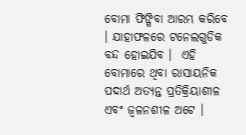ବୋମା ଫିଙ୍ଗିବା ଆରମ୍ଭ କରିବେ । ଯାହାଫଳରେ ଟନେଲଗୁଡିକ ବନ୍ଦ ହୋଇଯିବ ।  ଏହି ବୋମାରେ ଥିବା ରାସାୟନିକ ପଦାର୍ଥ ଅତ୍ୟନ୍ତ ପ୍ରତିକ୍ରିୟାଶୀଳ ଏବଂ ଜ୍ଵଳନଶୀଳ ଅଟେ ।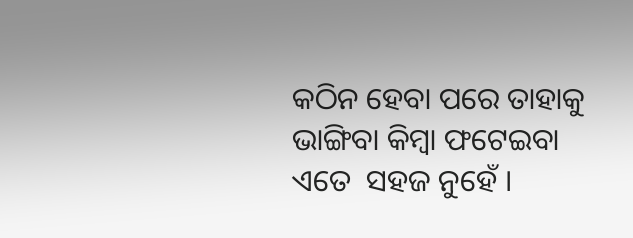କଠିନ ହେବା ପରେ ତାହାକୁ ଭାଙ୍ଗିବା କିମ୍ବା ଫଟେଇବା ଏତେ  ସହଜ ନୁହେଁ ।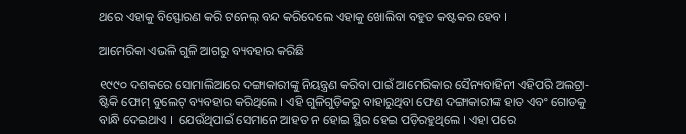ଥରେ ଏହାକୁ ବିସ୍ଫୋରଣ କରି ଟନେଲ୍ ବନ୍ଦ କରିଦେଲେ ଏହାକୁ ଖୋଲିବା ବହୁତ କଷ୍ଟକର ହେବ ।

ଆମେରିକା ଏଭଳି ଗୁଳି ଆଗରୁ ବ୍ୟବହାର କରିଛି

୧୯୯୦ ଦଶକରେ ସୋମାଲିଆରେ ଦଙ୍ଗାକାରୀଙ୍କୁ ନିୟନ୍ତ୍ରଣ କରିବା ପାଇଁ ଆମେରିକାର ସୈନ୍ୟବାହିନୀ ଏହିପରି ଅଲଟ୍ରା-ଷ୍ଟିକି ଫୋମ୍ ବୁଲେଟ୍ ବ୍ୟବହାର କରିଥିଲେ । ଏହି ଗୁଳିଗୁଡ଼ିକରୁ ବାହାରୁଥିବା ଫେଣ ଦଙ୍ଗାକାରୀଙ୍କ ହାତ ଏବଂ ଗୋଡକୁ ବାନ୍ଧି ଦେଇଥାଏ ।  ଯେଉଁଥିପାଇଁ ସେମାନେ ଆହତ ନ ହୋଇ ସ୍ଥିର ହେଇ ପଡ଼ିରହୁଥିଲେ । ଏହା ପରେ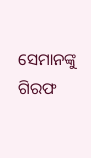ସେମାନଙ୍କୁ ଗିରଫ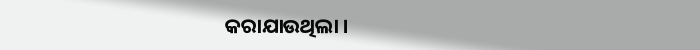କରାଯାଉଥିଲା ।